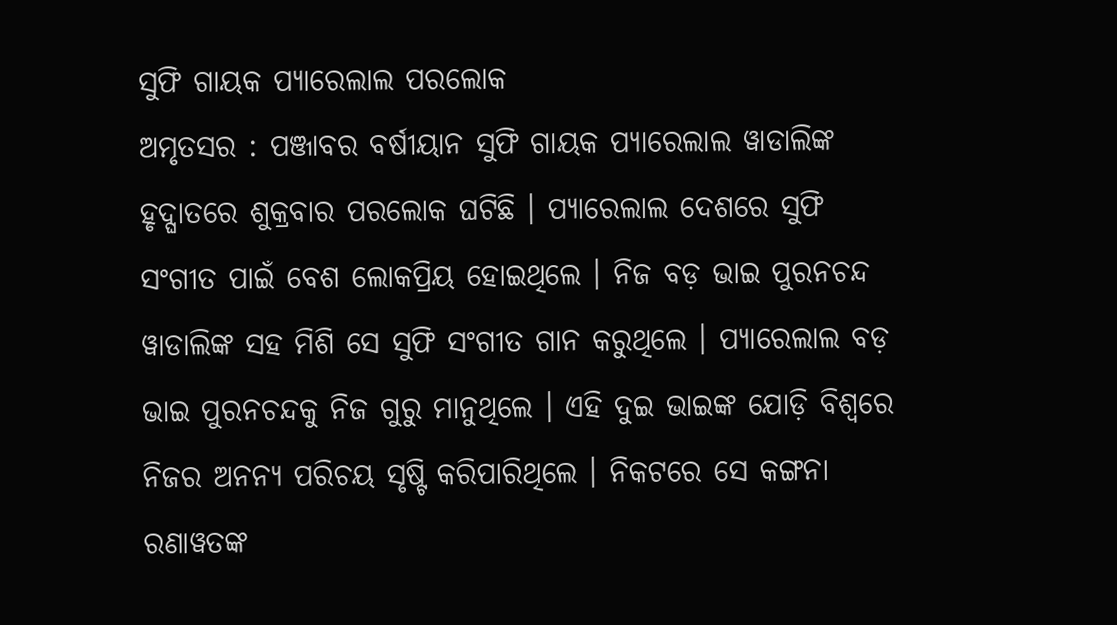ସୁଫି ଗାୟକ ପ୍ୟାରେଲାଲ ପରଲୋକ
ଅମୃତସର : ପଞ୍ଜାବର ବର୍ଷୀୟାନ ସୁଫି ଗାୟକ ପ୍ୟାରେଲାଲ ୱାଡାଲିଙ୍କ ହୃଦ୍ଘାତରେ ଶୁକ୍ରବାର ପରଲୋକ ଘଟିଛି । ପ୍ୟାରେଲାଲ ଦେଶରେ ସୁଫି ସଂଗୀତ ପାଇଁ ବେଶ ଲୋକପ୍ରିୟ ହୋଇଥିଲେ । ନିଜ ବଡ଼ ଭାଇ ପୁରନଚନ୍ଦ ୱାଡାଲିଙ୍କ ସହ ମିଶି ସେ ସୁଫି ସଂଗୀତ ଗାନ କରୁଥିଲେ । ପ୍ୟାରେଲାଲ ବଡ଼ ଭାଇ ପୁରନଚନ୍ଦକୁ ନିଜ ଗୁରୁ ମାନୁଥିଲେ । ଏହି ଦୁଇ ଭାଇଙ୍କ ଯୋଡ଼ି ବିଶ୍ୱରେ ନିଜର ଅନନ୍ୟ ପରିଚୟ ସୃଷ୍ଟି କରିପାରିଥିଲେ । ନିକଟରେ ସେ କଙ୍ଗନା ରଣାୱତଙ୍କ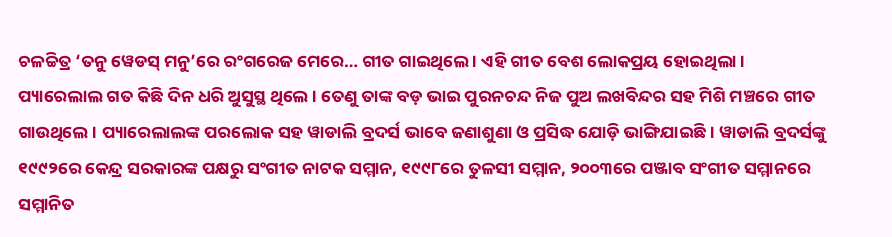ଚଳଚ୍ଚିତ୍ର ‘ତନୁ ୱେଡସ୍ ମନୁ’ରେ ରଂଗରେଜ ମେରେ… ଗୀତ ଗାଇଥିଲେ । ଏହି ଗୀତ ବେଶ ଲୋକପ୍ରୟ ହୋଇଥିଲା । ପ୍ୟାରେଲାଲ ଗତ କିଛି ଦିନ ଧରି ଅୁସୁସ୍ଥ ଥିଲେ । ତେଣୁ ତାଙ୍କ ବଡ଼ ଭାଇ ପୁରନଚନ୍ଦ ନିଜ ପୁଅ ଲଖବିନ୍ଦର ସହ ମିଶି ମଞ୍ଚରେ ଗୀତ ଗାଉଥିଲେ । ପ୍ୟାରେଲାଲଙ୍କ ପରଲୋକ ସହ ୱାଡାଲି ବ୍ରଦର୍ସ ଭାବେ ଜଣାଶୁଣା ଓ ପ୍ରସିଦ୍ଧ ଯୋଡ଼ି ଭାଙ୍ଗିଯାଇଛି। ୱାଡାଲି ବ୍ରଦର୍ସଙ୍କୁ ୧୯୯୨ରେ କେନ୍ଦ୍ର ସରକାରଙ୍କ ପକ୍ଷରୁ ସଂଗୀତ ନାଟକ ସମ୍ମାନ, ୧୯୯୮ରେ ତୁଳସୀ ସମ୍ମାନ, ୨୦୦୩ରେ ପଞ୍ଜାବ ସଂଗୀତ ସମ୍ମାନରେ ସମ୍ମାନିତ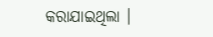କରାଯାଇଥିଲା ।